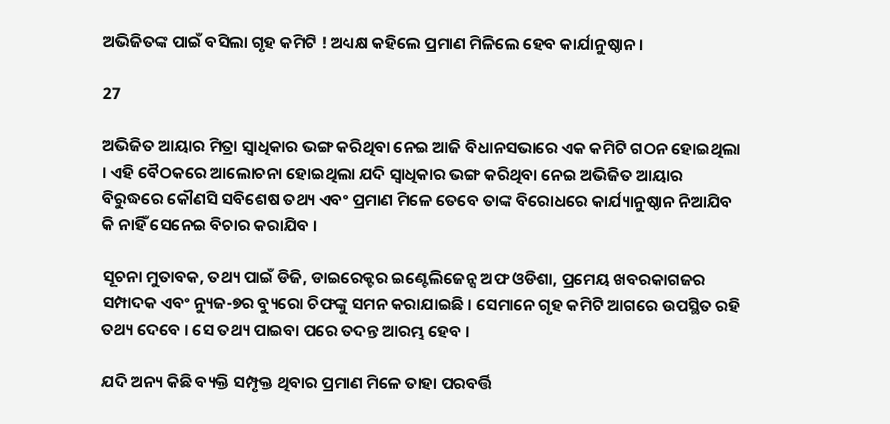ଅଭିଜିତଙ୍କ ପାଇଁ ବସିଲା ଗୃହ କମିଟି ! ଅଧ୍ୟକ୍ଷ କହିଲେ ପ୍ରମାଣ ମିଳିଲେ ହେବ କାର୍ଯାନୁଷ୍ଠାନ ।

27

ଅଭିଜିତ ଆୟାର ମିତ୍ରା ସ୍ୱାଧିକାର ଭଙ୍ଗ କରିଥିବା ନେଇ ଆଜି ବିଧାନସଭାରେ ଏକ କମିଟି ଗଠନ ହୋଇଥିଲା । ଏହି ବୈଠକରେ ଆଲୋଚନା ହୋଇଥିଲା ଯଦି ସ୍ୱାଧିକାର ଭଙ୍ଗ କରିଥିବା ନେଇ ଅଭିଜିତ ଆୟାର ବିରୁଦ୍ଧରେ କୌଣସି ସବିଶେଷ ତଥ୍ୟ ଏବଂ ପ୍ରମାଣ ମିଳେ ତେବେ ତାଙ୍କ ବିରୋଧରେ କାର୍ଯ୍ୟାନୁଷ୍ଠାନ ନିଆଯିବ କି ନାହିଁ ସେନେଇ ବିଚାର କରାଯିବ ।

ସୂଚନା ମୁତାବକ, ତଥ୍ୟ ପାଇଁ ଡିଜି, ଡାଇରେକ୍ଟର ଇଣ୍ଟେଲିଜେନ୍ସ ଅଫ ଓଡିଶା, ପ୍ରମେୟ ଖବରକାଗଜର ସମ୍ପାଦକ ଏବଂ ନ୍ୟୁଜ-୭ର ବ୍ୟୁରୋ ଚିଫଙ୍କୁ ସମନ କରାଯାଇଛି । ସେମାନେ ଗୃହ କମିଟି ଆଗରେ ଉପସ୍ଥିତ ରହି ତଥ୍ୟ ଦେବେ । ସେ ତଥ୍ୟ ପାଇବା ପରେ ତଦନ୍ତ ଆରମ୍ଭ ହେବ ।

ଯଦି ଅନ୍ୟ କିଛି ବ୍ୟକ୍ତି ସମ୍ପୃକ୍ତ ଥିବାର ପ୍ରମାଣ ମିଳେ ତାହା ପରବର୍ତ୍ତି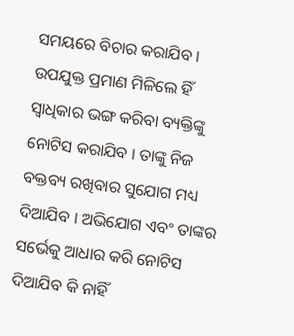ସମୟରେ ବିଚାର କରାଯିବ । ଉପଯୁକ୍ତ ପ୍ରମାଣ ମିଳିଲେ ହିଁ ସ୍ୱାଧିକାର ଭଙ୍ଗ କରିବା ବ୍ୟକ୍ତିଙ୍କୁ ନୋଟିସ କରାଯିବ । ତାଙ୍କୁ ନିଜ ବକ୍ତବ୍ୟ ରଖିବାର ସୁଯୋଗ ମଧ୍ୟ ଦିଆଯିବ । ଅଭିଯୋଗ ଏବଂ ତାଙ୍କର ସର୍ଭେକୁ ଆଧାର କରି ନୋଟିସ ଦିଆଯିବ କି ନାହିଁ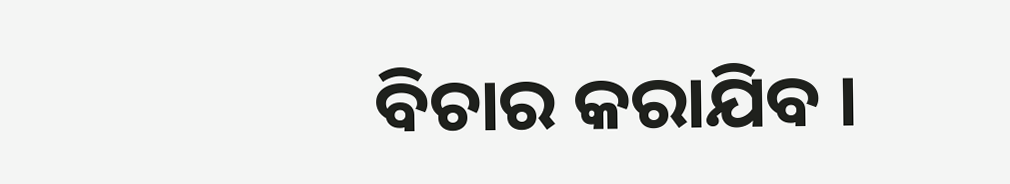ବିଚାର କରାଯିବ ।